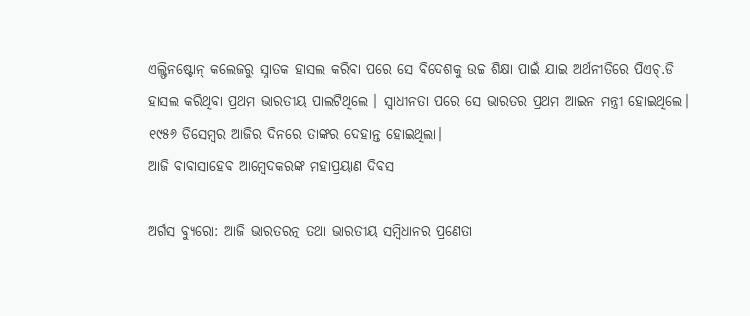ଏଲ୍ଫିନଷ୍ଟୋନ୍ କଲେଜରୁ ସ୍ନାତକ ହାସଲ କରିବା ପରେ ସେ ବିଦେଶକୁ ଉଚ୍ଚ ଶିକ୍ଷା ପାଇଁ ଯାଇ ଅର୍ଥନୀତିରେ ପିଏଚ୍.ଡି ହାସଲ କରିଥିବା ପ୍ରଥମ ଭାରତୀୟ ପାଲଟିଥିଲେ । ସ୍ବାଧୀନତା ପରେ ସେ ଭାରତର ପ୍ରଥମ ଆଇନ ମନ୍ତ୍ରୀ ହୋଇଥିଲେ। ୧୯୫୬ ଡିସେମ୍ବର ଆଜିର ଦିନରେ ତାଙ୍କର ଦେହାନ୍ତ ହୋଇଥିଲା।
ଆଜି ବାବାସାହେବ ଆମ୍ବେଦକରଙ୍କ ମହାପ୍ରୟାଣ ଦିବସ

ଅର୍ଗସ ବ୍ୟୁରୋ: ଆଜି ଭାରତରତ୍ନ ତଥା ଭାରତୀୟ ସମ୍ବିଧାନର ପ୍ରଣେତା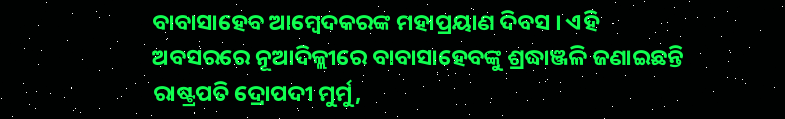ବାବାସାହେବ ଆମ୍ବେଦକରଙ୍କ ମହାପ୍ରୟାଣ ଦିବସ । ଏହି ଅବସରରେ ନୂଆଦିଳ୍ଲୀରେ ବାବାସାହେବଙ୍କୁ ଶ୍ରଦ୍ଧାଞ୍ଜଳି ଜଣାଇଛନ୍ତି ରାଷ୍ଟ୍ରପତି ଦ୍ରୋପଦୀ ମୁର୍ମୁ,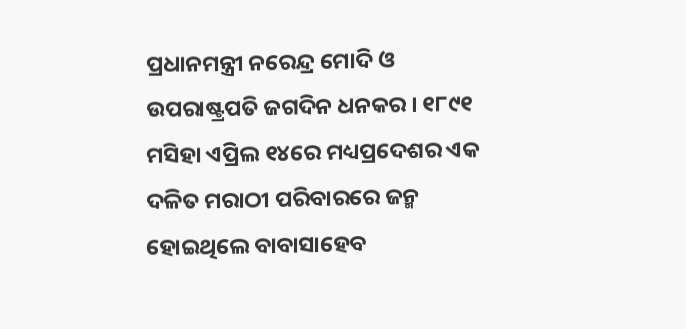ପ୍ରଧାନମନ୍ତ୍ରୀ ନରେନ୍ଦ୍ର ମୋଦି ଓ ଉପରାଷ୍ଟ୍ରପତି ଜଗଦିନ ଧନକର । ୧୮୯୧ ମସିହା ଏପ୍ରିଲ ୧୪ରେ ମଧ୍ୟପ୍ରଦେଶର ଏକ ଦଳିତ ମରାଠୀ ପରିବାରରେ ଜନ୍ମ ହୋଇଥିଲେ ବାବାସାହେବ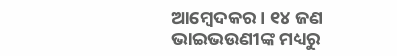ଆମ୍ବେଦକର। ୧୪ ଜଣ ଭାଇଭଉଣୀଙ୍କ ମଧ୍ୟରୁ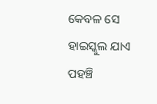କେବଳ ସେ ହାଇସ୍କୁଲ ଯାଏ ପହଞ୍ଚି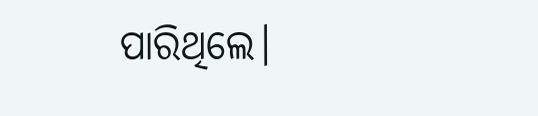ପାରିଥିଲେ।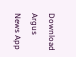Download Argus News App